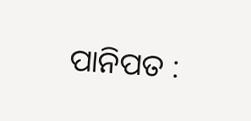ପାନିପତ :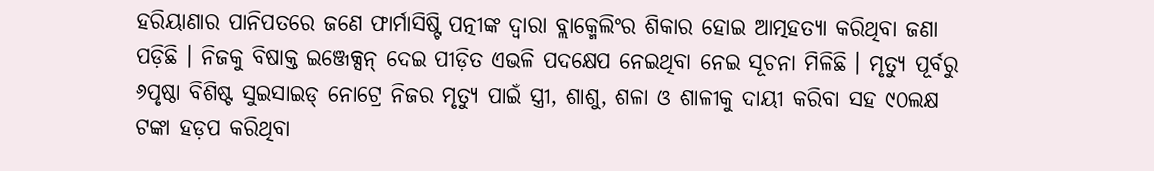ହରିୟାଣାର ପାନିପତରେ ଜଣେ ଫାର୍ମାସିଷ୍ଟି ପତ୍ନୀଙ୍କ ଦ୍ୱାରା ବ୍ଲାକ୍ମେଲିଂର ଶିକାର ହୋଇ ଆତ୍ମହତ୍ୟା କରିଥିବା ଜଣା ପଡ଼ିଛି । ନିଜକୁ ବିଷାକ୍ତ ଇଞ୍ଜେକ୍ସନ୍ ଦେଇ ପୀଡ଼ିତ ଏଭଳି ପଦକ୍ଷେପ ନେଇଥିବା ନେଇ ସୂଚନା ମିଳିଛି । ମୃତ୍ୟୁ ପୂର୍ବରୁ ୬ପୃଷ୍ଠା ବିଶିଷ୍ଟ ସୁଇସାଇଡ୍ ନୋଟ୍ରେ ନିଜର ମୃତ୍ୟୁ ପାଇଁ ସ୍ତ୍ରୀ, ଶାଶୁ, ଶଳା ଓ ଶାଳୀକୁ ଦାୟୀ କରିବା ସହ ୯୦ଲକ୍ଷ ଟଙ୍କା ହଡ଼ପ କରିଥିବା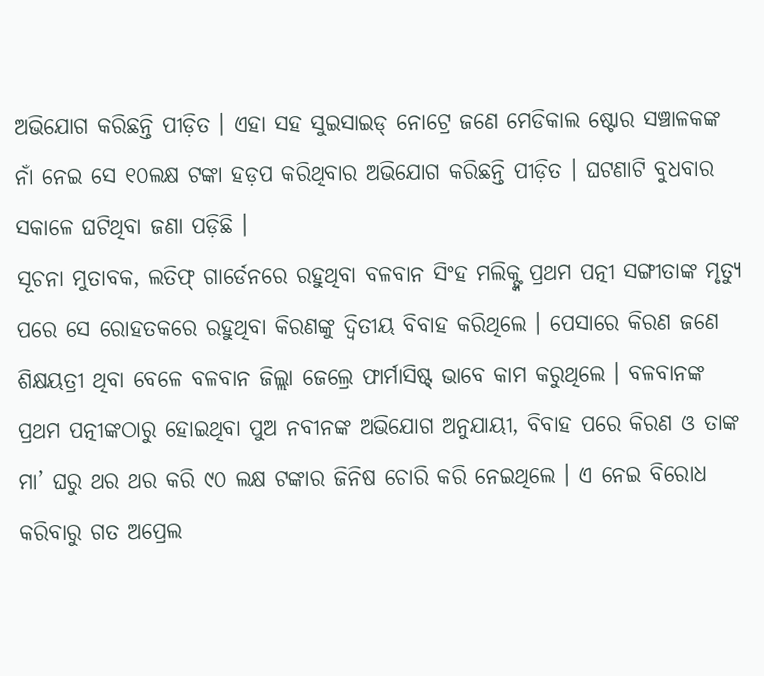ଅଭିଯୋଗ କରିଛନ୍ତି ପୀଡ଼ିତ । ଏହା ସହ ସୁଇସାଇଡ୍ ନୋଟ୍ରେ ଜଣେ ମେଡିକାଲ ଷ୍ଟୋର ସଞ୍ଚାଳକଙ୍କ ନାଁ ନେଇ ସେ ୧୦ଲକ୍ଷ ଟଙ୍କା ହଡ଼ପ କରିଥିବାର ଅଭିଯୋଗ କରିଛନ୍ତି ପୀଡ଼ିତ । ଘଟଣାଟି ବୁଧବାର ସକାଳେ ଘଟିଥିବା ଜଣା ପଡ଼ିଛି ।
ସୂଚନା ମୁତାବକ, ଲତିଫ୍ ଗାର୍ଡେନରେ ରହୁଥିବା ବଳବାନ ସିଂହ ମଲିକ୍ଙ୍କ ପ୍ରଥମ ପତ୍ନୀ ସଙ୍ଗୀତାଙ୍କ ମୃତ୍ୟୁ ପରେ ସେ ରୋହତକରେ ରହୁଥିବା କିରଣଙ୍କୁ ଦ୍ୱିତୀୟ ବିବାହ କରିଥିଲେ । ପେସାରେ କିରଣ ଜଣେ ଶିକ୍ଷୟତ୍ରୀ ଥିବା ବେଳେ ବଳବାନ ଜିଲ୍ଲା ଜେଲ୍ରେ ଫାର୍ମାସିଷ୍ଟ୍ ଭାବେ କାମ କରୁଥିଲେ । ବଳବାନଙ୍କ ପ୍ରଥମ ପତ୍ନୀଙ୍କଠାରୁ ହୋଇଥିବା ପୁଅ ନବୀନଙ୍କ ଅଭିଯୋଗ ଅନୁଯାୟୀ, ବିବାହ ପରେ କିରଣ ଓ ତାଙ୍କ ମା’ ଘରୁ ଥର ଥର କରି ୯୦ ଲକ୍ଷ ଟଙ୍କାର ଜିନିଷ ଚୋରି କରି ନେଇଥିଲେ । ଏ ନେଇ ବିରୋଧ କରିବାରୁ ଗତ ଅପ୍ରେଲ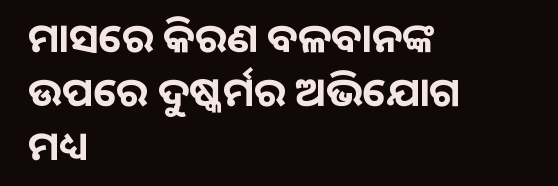ମାସରେ କିରଣ ବଳବାନଙ୍କ ଉପରେ ଦୁଷ୍କର୍ମର ଅଭିଯୋଗ ମଧ୍ୟ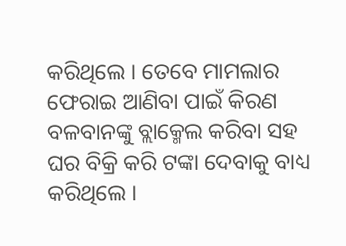କରିଥିଲେ । ତେବେ ମାମଲାର ଫେରାଇ ଆଣିବା ପାଇଁ କିରଣ ବଳବାନଙ୍କୁ ବ୍ଲାକ୍ମେଲ କରିବା ସହ ଘର ବିକ୍ରି କରି ଟଙ୍କା ଦେବାକୁ ବାଧ୍ୟ କରିଥିଲେ ।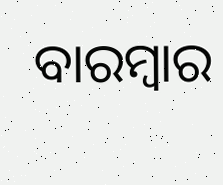ବାରମ୍ବାର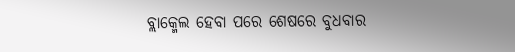ବ୍ଲାକ୍ମେଲ ହେବା ପରେ ଶେଷରେ ବୁଧବାର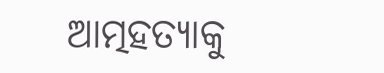ଆତ୍ମହତ୍ୟାକୁ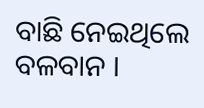ବାଛି ନେଇଥିଲେ ବଳବାନ ।